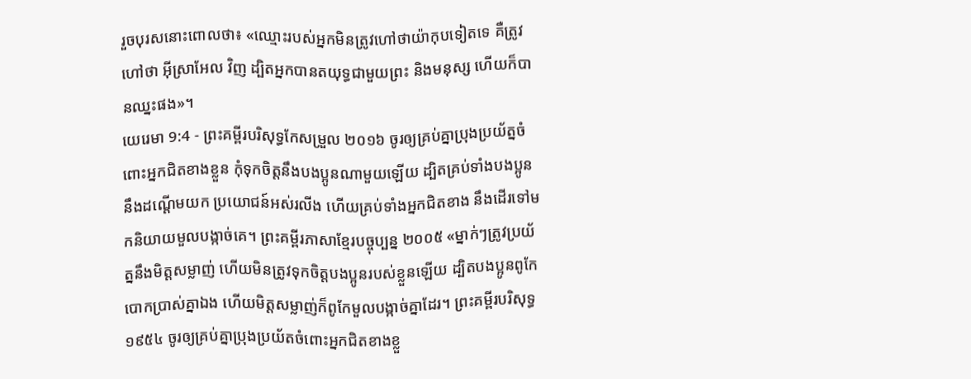រួចបុរសនោះពោលថា៖ «ឈ្មោះរបស់អ្នកមិនត្រូវហៅថាយ៉ាកុបទៀតទេ គឺត្រូវហៅថា អ៊ីស្រាអែល វិញ ដ្បិតអ្នកបានតយុទ្ធជាមួយព្រះ និងមនុស្ស ហើយក៏បានឈ្នះផង»។
យេរេមា 9:4 - ព្រះគម្ពីរបរិសុទ្ធកែសម្រួល ២០១៦ ចូរឲ្យគ្រប់គ្នាប្រុងប្រយ័ត្នចំពោះអ្នកជិតខាងខ្លួន កុំទុកចិត្តនឹងបងប្អូនណាមួយឡើយ ដ្បិតគ្រប់ទាំងបងប្អូននឹងដណ្ដើមយក ប្រយោជន៍អស់រលីង ហើយគ្រប់ទាំងអ្នកជិតខាង នឹងដើរទៅមកនិយាយមួលបង្កាច់គេ។ ព្រះគម្ពីរភាសាខ្មែរបច្ចុប្បន្ន ២០០៥ «ម្នាក់ៗត្រូវប្រយ័ត្ននឹងមិត្តសម្លាញ់ ហើយមិនត្រូវទុកចិត្តបងប្អូនរបស់ខ្លួនឡើយ ដ្បិតបងប្អូនពូកែបោកប្រាស់គ្នាឯង ហើយមិត្តសម្លាញ់ក៏ពូកែមួលបង្កាច់គ្នាដែរ។ ព្រះគម្ពីរបរិសុទ្ធ ១៩៥៤ ចូរឲ្យគ្រប់គ្នាប្រុងប្រយ័តចំពោះអ្នកជិតខាងខ្លួ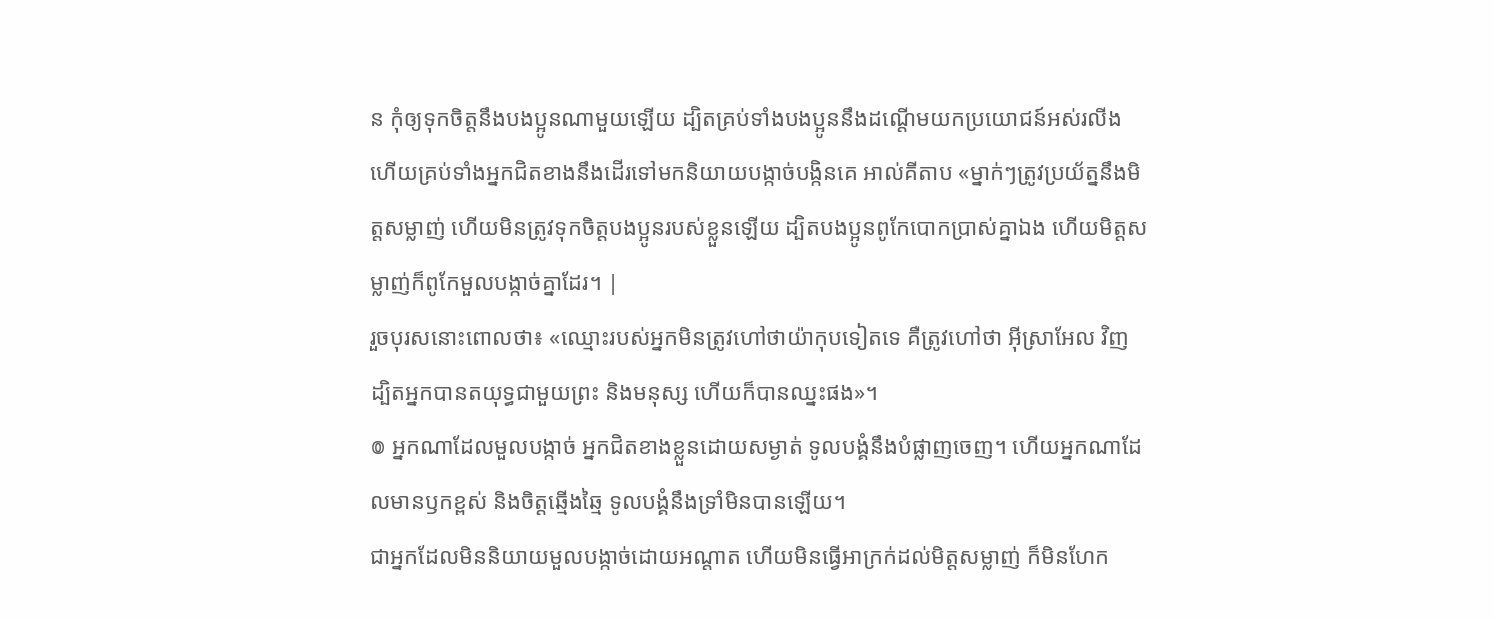ន កុំឲ្យទុកចិត្តនឹងបងប្អូនណាមួយឡើយ ដ្បិតគ្រប់ទាំងបងប្អូននឹងដណ្តើមយកប្រយោជន៍អស់រលីង ហើយគ្រប់ទាំងអ្នកជិតខាងនឹងដើរទៅមកនិយាយបង្កាច់បង្កិនគេ អាល់គីតាប «ម្នាក់ៗត្រូវប្រយ័ត្ននឹងមិត្តសម្លាញ់ ហើយមិនត្រូវទុកចិត្តបងប្អូនរបស់ខ្លួនឡើយ ដ្បិតបងប្អូនពូកែបោកប្រាស់គ្នាឯង ហើយមិត្តសម្លាញ់ក៏ពូកែមួលបង្កាច់គ្នាដែរ។ |
រួចបុរសនោះពោលថា៖ «ឈ្មោះរបស់អ្នកមិនត្រូវហៅថាយ៉ាកុបទៀតទេ គឺត្រូវហៅថា អ៊ីស្រាអែល វិញ ដ្បិតអ្នកបានតយុទ្ធជាមួយព្រះ និងមនុស្ស ហើយក៏បានឈ្នះផង»។
៙ អ្នកណាដែលមួលបង្កាច់ អ្នកជិតខាងខ្លួនដោយសម្ងាត់ ទូលបង្គំនឹងបំផ្លាញចេញ។ ហើយអ្នកណាដែលមានឫកខ្ពស់ និងចិត្តឆ្មើងឆ្មៃ ទូលបង្គំនឹងទ្រាំមិនបានឡើយ។
ជាអ្នកដែលមិននិយាយមួលបង្កាច់ដោយអណ្ដាត ហើយមិនធ្វើអាក្រក់ដល់មិត្តសម្លាញ់ ក៏មិនហែក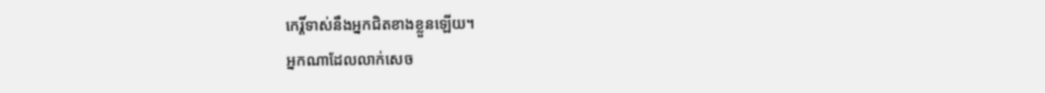កេរ្តិ៍ទាស់នឹងអ្នកជិតខាងខ្លួនឡើយ។
អ្នកណាដែលលាក់សេច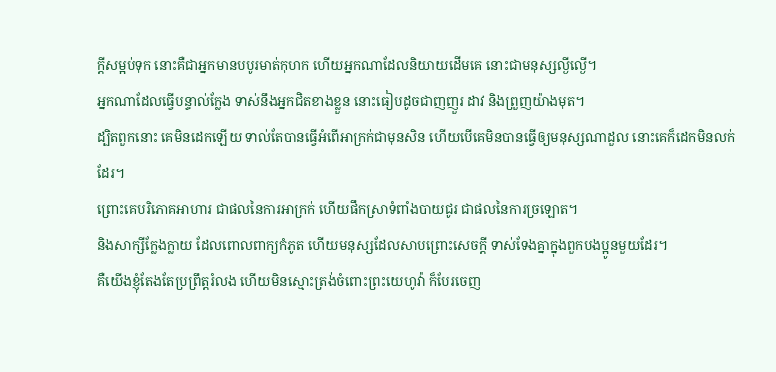ក្ដីសម្អប់ទុក នោះគឺជាអ្នកមានបបូរមាត់កុហក ហើយអ្នកណាដែលនិយាយដើមគេ នោះជាមនុស្សល្ងីល្ងើ។
អ្នកណាដែលធ្វើបន្ទាល់ក្លែង ទាស់នឹងអ្នកជិតខាងខ្លួន នោះធៀបដូចជាញញួរ ដាវ និងព្រួញយ៉ាងមុត។
ដ្បិតពួកនោះ គេមិនដេកឡើយ ទាល់តែបានធ្វើអំពើអាក្រក់ជាមុនសិន ហើយបើគេមិនបានធ្វើឲ្យមនុស្សណាដួល នោះគេក៏ដេកមិនលក់ដែរ។
ព្រោះគេបរិភោគអាហារ ជាផលនៃការអាក្រក់ ហើយផឹកស្រាទំពាំងបាយជូរ ជាផលនៃការច្រឡោត។
និងសាក្សីក្លែងក្លាយ ដែលពោលពាក្យកំភូត ហើយមនុស្សដែលសាបព្រោះសេចក្ដី ទាស់ទែងគ្នាក្នុងពួកបងប្អូនមួយដែរ។
គឺយើងខ្ញុំតែងតែប្រព្រឹត្តរំលង ហើយមិនស្មោះត្រង់ចំពោះព្រះយេហូវ៉ា ក៏បែរចេញ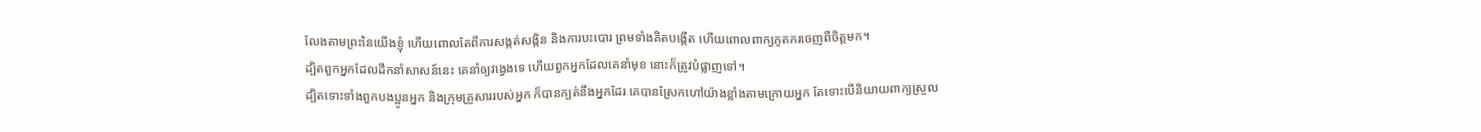លែងតាមព្រះនៃយើងខ្ញុំ ហើយពោលតែពីការសង្កត់សង្កិន និងការបះបោរ ព្រមទាំងគិតបង្កើត ហើយពោលពាក្យភូតភរចេញពីចិត្តមក។
ដ្បិតពួកអ្នកដែលដឹកនាំសាសន៍នេះ គេនាំឲ្យវង្វេងទេ ហើយពួកអ្នកដែលគេនាំមុខ នោះក៏ត្រូវបំផ្លាញទៅ។
ដ្បិតទោះទាំងពួកបងប្អូនអ្នក និងក្រុមគ្រួសាររបស់អ្នក ក៏បានក្បត់នឹងអ្នកដែរ គេបានស្រែកហៅយ៉ាងខ្លាំងតាមក្រោយអ្នក តែទោះបើនិយាយពាក្យស្រួល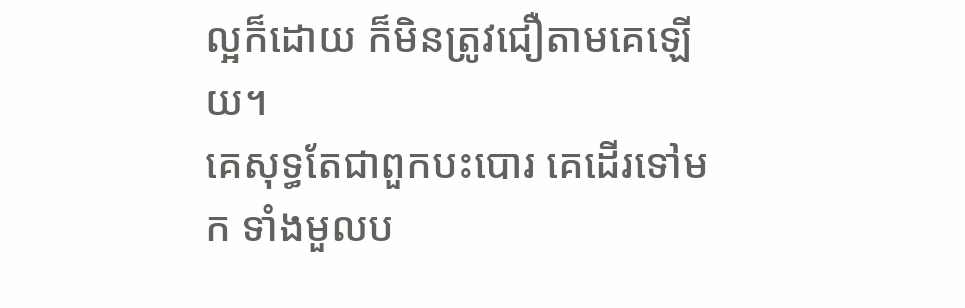ល្អក៏ដោយ ក៏មិនត្រូវជឿតាមគេឡើយ។
គេសុទ្ធតែជាពួកបះបោរ គេដើរទៅមក ទាំងមួលប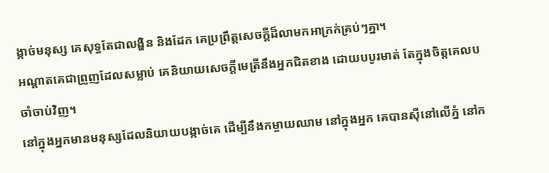ង្កាច់មនុស្ស គេសុទ្ធតែជាលង្ហិន និងដែក គេប្រព្រឹត្តសេចក្ដីដ៏លាមកអាក្រក់គ្រប់ៗគ្នា។
អណ្ដាតគេជាព្រួញដែលសម្លាប់ គេនិយាយសេចក្ដីមេត្រីនឹងអ្នកជិតខាង ដោយបបូរមាត់ តែក្នុងចិត្តគេលបចាំចាប់វិញ។
នៅក្នុងអ្នកមានមនុស្សដែលនិយាយបង្កាច់គេ ដើម្បីនឹងកម្ចាយឈាម នៅក្នុងអ្នក គេបានស៊ីនៅលើភ្នំ នៅក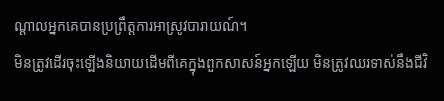ណ្ដាលអ្នកគេបានប្រព្រឹត្តការអាស្រូវបារាយណ៍។
មិនត្រូវដើរចុះឡើងនិយាយដើមពីគេក្នុងពួកសាសន៍អ្នកឡើយ មិនត្រូវឈរទាស់នឹងជីវិ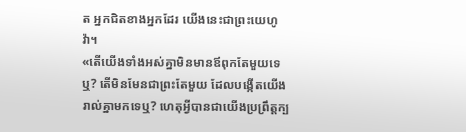ត អ្នកជិតខាងអ្នកដែរ យើងនេះជាព្រះយេហូវ៉ា។
«តើយើងទាំងអស់គ្នាមិនមានឪពុកតែមួយទេឬ? តើមិនមែនជាព្រះតែមួយ ដែលបង្កើតយើងរាល់គ្នាមកទេឬ? ហេតុអ្វីបានជាយើងប្រព្រឹត្តក្ប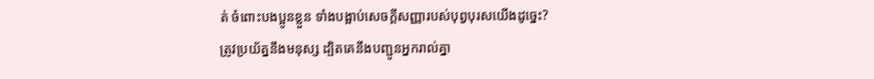ត់ ចំពោះបងប្អូនខ្លួន ទាំងបង្អាប់សេចក្ដីសញ្ញារបស់បុព្វបុរសយើងដូច្នេះ?
ត្រូវប្រយ័ត្ននឹងមនុស្ស ដ្បិតគេនឹងបញ្ជូនអ្នករាល់គ្នា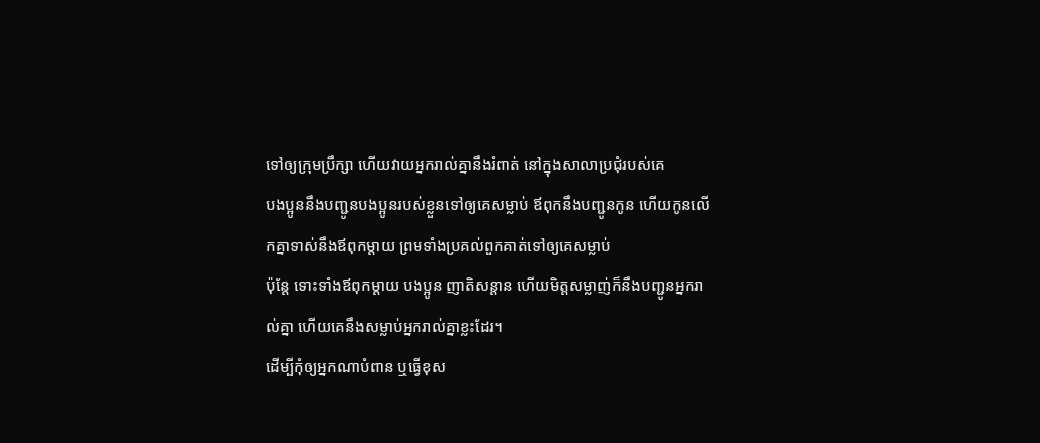ទៅឲ្យក្រុមប្រឹក្សា ហើយវាយអ្នករាល់គ្នានឹងរំពាត់ នៅក្នុងសាលាប្រជុំរបស់គេ
បងប្អូននឹងបញ្ជូនបងប្អូនរបស់ខ្លួនទៅឲ្យគេសម្លាប់ ឪពុកនឹងបញ្ជូនកូន ហើយកូនលើកគ្នាទាស់នឹងឪពុកម្តាយ ព្រមទាំងប្រគល់ពួកគាត់ទៅឲ្យគេសម្លាប់
ប៉ុន្តែ ទោះទាំងឪពុកម្តាយ បងប្អូន ញាតិសន្តាន ហើយមិត្តសម្លាញ់ក៏នឹងបញ្ជូនអ្នករាល់គ្នា ហើយគេនឹងសម្លាប់អ្នករាល់គ្នាខ្លះដែរ។
ដើម្បីកុំឲ្យអ្នកណាបំពាន ឬធ្វើខុស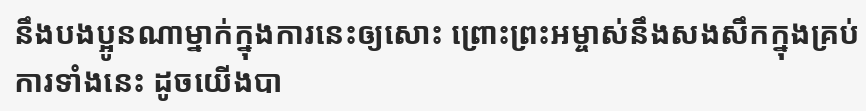នឹងបងប្អូនណាម្នាក់ក្នុងការនេះឲ្យសោះ ព្រោះព្រះអម្ចាស់នឹងសងសឹកក្នុងគ្រប់ការទាំងនេះ ដូចយើងបា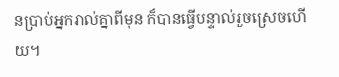នប្រាប់អ្នករាល់គ្នាពីមុន ក៏បានធ្វើបន្ទាល់រួចស្រេចហើយ។